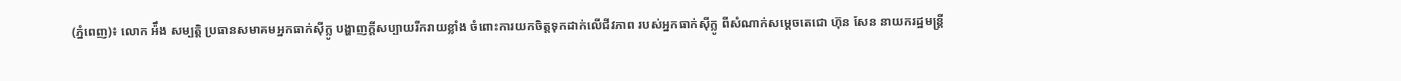(ភ្នំពេញ)៖ លោក អ៉ឹង សម្បត្តិ ប្រធានសមាគមអ្នកធាក់ស៊ីក្លូ បង្ហាញក្តីសប្បាយរីករាយខ្លាំង ចំពោះការយកចិត្តទុកដាក់លើជីវភាព របស់អ្នកធាក់ស៊ីក្លូ ពីសំណាក់សម្តេចតេជោ ហ៊ុន សែន នាយករដ្ឋមន្រ្តី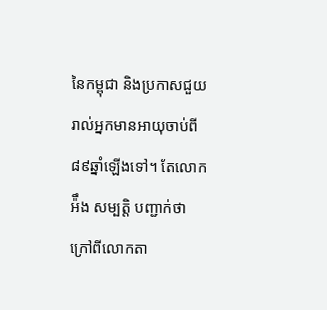នៃកម្ពុជា និងប្រកាសជួយរាល់អ្នកមានអាយុចាប់ពី៨៩ឆ្នាំឡើងទៅ។ តែលោក អ៉ឹង សម្បត្តិ បញ្ជាក់ថា ក្រៅពីលោកតា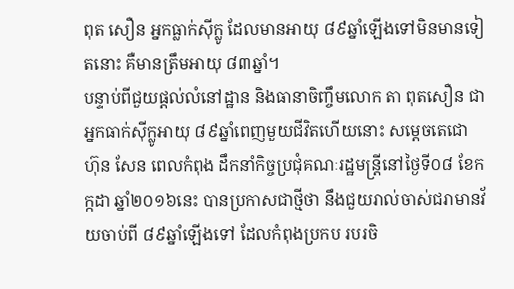ពុត សឿន អ្នកធ្លាក់ស៊ីក្លូ ដែលមានអាយុ ៨៩ឆ្នាំឡើងទៅមិនមានទៀតនោះ គឺមានត្រឹមអាយុ ៨៣ឆ្នាំ។
បន្ទាប់ពីជួយផ្តល់លំនៅដ្ឋាន និងធានាចិញ្ចឹមលោក តា ពុតសឿន ជាអ្នកធាក់ស៊ីក្លូអាយុ ៨៩ឆ្នាំពេញមួយជីវិតហើយនោះ សម្តេចតេជោ ហ៊ុន សែន ពេលកំពុង ដឹកនាំកិច្ចប្រជុំគណៈរដ្ឋមន្រ្តីនៅថ្ងៃទី០៨ ខែកក្កដា ឆ្នាំ២០១៦នេះ បានប្រកាសជាថ្មីថា នឹងជួយរាល់ចាស់ជរាមានវ័យចាប់ពី ៨៩ឆ្នាំឡើងទៅ ដែលកំពុងប្រកប របរចិ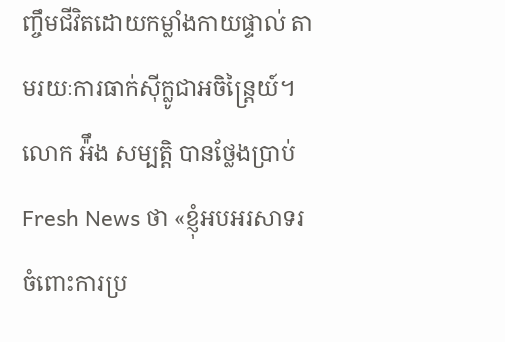ញ្ចឹមជីវិតដោយកម្លាំងកាយផ្ទាល់ តាមរយៈការធាក់ស៊ីក្លូជាអចិន្រ្តៃយ៍។
លោក អ៉ឹង សម្បត្តិ បានថ្លែងប្រាប់ Fresh News ថា «ខ្ញុំអបអរសាទរ ចំពោះការប្រ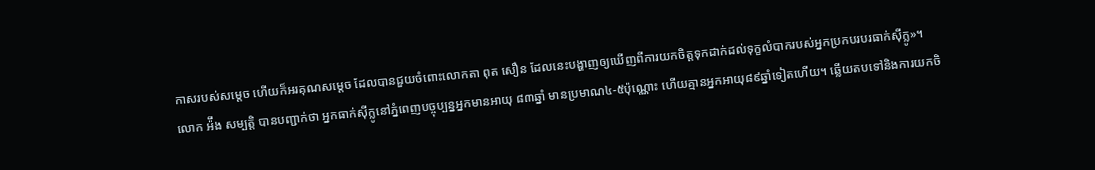កាសរបស់សម្តេច ហើយក៏អរគុណសម្តេច ដែលបានជួយចំពោះលោកតា ពុត សឿន ដែលនេះបង្ហាញឲ្យឃើញពីការយកចិត្តទុកដាក់ដល់ទុក្ខលំបាករបស់អ្នកប្រកបរបរធាក់ស៊ីក្លូ»។
លោក អ៉ឹង សម្បត្តិ បានបញ្ជាក់ថា អ្នកធាក់ស៊ីក្លូនៅភ្នំពេញបច្ចុប្បន្នអ្នកមានអាយុ ៨៣ឆ្នាំ មានប្រមាណ៤-៥ប៉ុណ្ណោះ ហើយគ្មានអ្នកអាយុ៨៩ឆ្នាំទៀតហើយ។ ឆ្លើយតបទៅនិងការយកចិ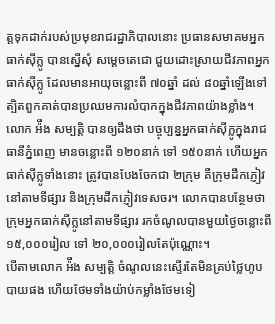ត្តទុកដាក់របស់ប្រមុខរាជរដ្ឋាភិបាលនោះ ប្រធានសមាគមអ្នកធាក់ស៊ីក្លូ បានស្នើសុំ សម្តេចតេជោ ជួយដោះស្រាយជីវភាពអ្នកធាក់ស៊ីក្លូ ដែលមានអាយុចន្លោះពី ៧០ឆ្នាំ ដល់ ៨០ឆ្នាំឡើងទៅ ត្បិតពួកគាត់បានប្រឈមការលំបាកក្នុងជីវភាពយ៉ាងខ្លាំង។
លោក អ៉ឹង សម្បត្តិ បានឲ្យដឹងថា បច្ចុប្បន្នអ្នកធាក់ស៊ីក្លូក្នុងរាជធានីភ្នំពេញ មានចន្លោះពី ១២០នាក់ ទៅ ១៥០នាក់ ហើយអ្នកធាក់ស៊ីក្លូទាំងនោះ ត្រូវបានបែងចែកជា ២ក្រុម គឺក្រុមដឹកភ្ញៀវនៅតាមទីផ្សារ និងក្រុមដឹកភ្ញៀវទេសចរ។ លោកបានបន្ថែមថា ក្រុមអ្នកធាក់ស៊ីក្លូនៅតាមទីផ្សារ រកចំណូលបានមួយថ្ងៃចន្លោះពី ១៥,០០០រៀល ទៅ ២០,០០០រៀលតែប៉ុណ្ណោះ។
បើតាមលោក អ៉ឹង សម្បត្តិ ចំណូលនេះស្ទើរតែមិនគ្រប់ថ្លៃហូបបាយផង ហើយថែមទាំងយ៉ាប់កម្លាំងថែមទៀ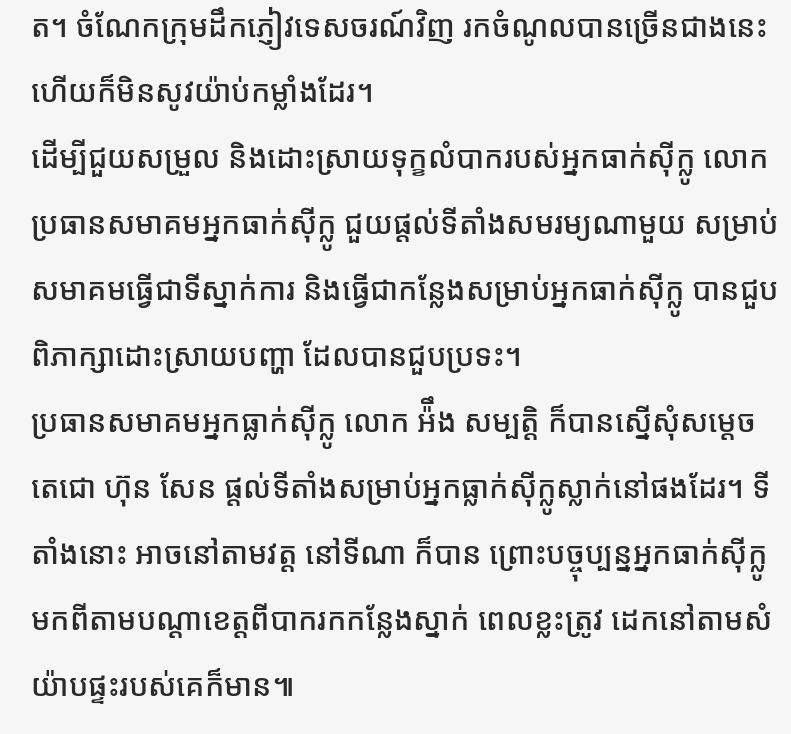ត។ ចំណែកក្រុមដឹកភ្ញៀវទេសចរណ៍វិញ រកចំណូលបានច្រើនជាងនេះ ហើយក៏មិនសូវយ៉ាប់កម្លាំងដែរ។
ដើម្បីជួយសម្រួល និងដោះស្រាយទុក្ខលំបាករបស់អ្នកធាក់ស៊ីក្លូ លោកប្រធានសមាគមអ្នកធាក់ស៊ីក្លូ ជួយផ្តល់ទីតាំងសមរម្យណាមួយ សម្រាប់សមាគមធ្វើជាទីស្នាក់ការ និងធ្វើជាកន្លែងសម្រាប់អ្នកធាក់ស៊ីក្លូ បានជួបពិភាក្សាដោះស្រាយបញ្ហា ដែលបានជួបប្រទះ។
ប្រធានសមាគមអ្នកធ្លាក់ស៊ីក្លូ លោក អ៉ឹង សម្បត្តិ ក៏បានស្នើសុំសម្តេចតេជោ ហ៊ុន សែន ផ្តល់ទីតាំងសម្រាប់អ្នកធ្លាក់ស៊ីក្លូស្លាក់នៅផងដែរ។ ទីតាំងនោះ អាចនៅតាមវត្ត នៅទីណា ក៏បាន ព្រោះបច្ចុប្បន្នអ្នកធាក់ស៊ីក្លូមកពីតាមបណ្តាខេត្តពីបាករកកន្លែងស្នាក់ ពេលខ្លះត្រូវ ដេកនៅតាមសំយ៉ាបផ្ទះរបស់គេក៏មាន៕